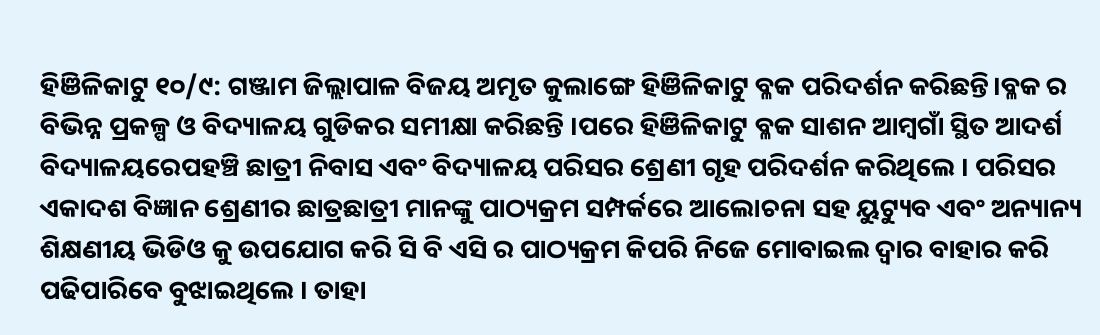ହିଞିଳିକାଟୁ ୧୦/୯: ଗଞ୍ଜାମ ଜିଲ୍ଲାପାଳ ବିଜୟ ଅମୃତ କୁଲାଙ୍ଗେ ହିଞିଳିକାଟୁ ବ୍ଳକ ପରିଦର୍ଶନ କରିଛନ୍ତି।ବ୍ଳକ ର ବିଭିନ୍ନ ପ୍ରକଳ୍ପ ଓ ବିଦ୍ୟାଳୟ ଗୁଡିକର ସମୀକ୍ଷା କରିଛନ୍ତି ।ପରେ ହିଞିଳିକାଟୁ ବ୍ଳକ ସାଶନ ଆମ୍ବଗାଁ ସ୍ଥିତ ଆଦର୍ଶ ବିଦ୍ୟାଳୟରେପହଞ୍ଚି ଛାତ୍ରୀ ନିବାସ ଏବଂ ବିଦ୍ୟାଳୟ ପରିସର ଶ୍ରେଣୀ ଗୃହ ପରିଦର୍ଶନ କରିଥିଲେ । ପରିସର ଏକାଦଶ ବିଜ୍ଞାନ ଶ୍ରେଣୀର ଛାତ୍ରଛାତ୍ରୀ ମାନଙ୍କୁ ପାଠ୍ୟକ୍ରମ ସମ୍ପର୍କରେ ଆଲୋଚନା ସହ ୟୁଟ୍ୟୁବ ଏବଂ ଅନ୍ୟାନ୍ୟ ଶିକ୍ଷଣୀୟ ଭିଡିଓ କୁ ଉପଯୋଗ କରି ସି ବି ଏସି ର ପାଠ୍ୟକ୍ରମ କିପରି ନିଜେ ମୋବାଇଲ ଦ୍ୱାର ବାହାର କରି ପଢିପାରିବେ ବୁଝାଇଥିଲେ । ତାହା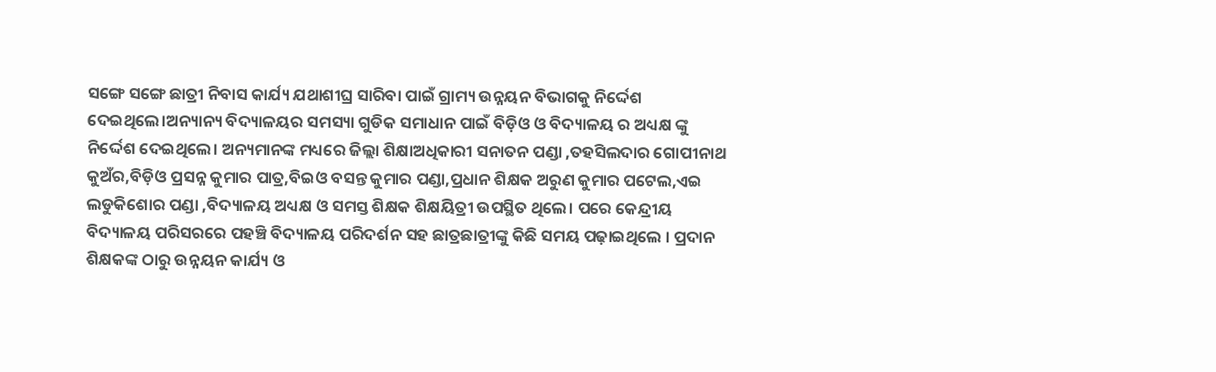ସଙ୍ଗେ ସଙ୍ଗେ ଛାତ୍ରୀ ନିବାସ କାର୍ଯ୍ୟ ଯଥାଶୀଘ୍ର ସାରିବା ପାଇଁ ଗ୍ରାମ୍ୟ ଉନ୍ନୟନ ବିଭାଗକୁ ନିର୍ଦ୍ଦେଶ ଦେଇଥିଲେ।ଅନ୍ୟାନ୍ୟ ବିଦ୍ୟାଳୟର ସମସ୍ୟା ଗୁଡିକ ସମାଧାନ ପାଇଁ ବିଡ଼ିଓ ଓ ବିଦ୍ୟାଳୟ ର ଅଧ୍ୟକ୍ଷ ଙ୍କୁ ନିର୍ଦ୍ଦେଶ ଦେଇଥିଲେ। ଅନ୍ୟମାନଙ୍କ ମଧ୍ୟରେ ଜିଲ୍ଲା ଶିକ୍ଷାଅଧିକାରୀ ସନାତନ ପଣ୍ଡା ,ତହସିଲଦାର ଗୋପୀନାଥ କୁଅଁର,ବିଡ଼ିଓ ପ୍ରସନ୍ନ କୁମାର ପାତ୍ର,ବିଇଓ ବସନ୍ତ କୁମାର ପଣ୍ଡା,ପ୍ରଧାନ ଶିକ୍ଷକ ଅରୁଣ କୁମାର ପଟେଲ,ଏଇ ଲଡୁକିଶୋର ପଣ୍ଡା ,ବିଦ୍ୟାଳୟ ଅଧ୍ୟକ୍ଷ ଓ ସମସ୍ତ ଶିକ୍ଷକ ଶିକ୍ଷୟିତ୍ରୀ ଉପସ୍ଥିତ ଥିଲେ। ପରେ କେନ୍ଦ୍ରୀୟ ବିଦ୍ୟାଳୟ ପରିସରରେ ପହଞ୍ଚି ବିଦ୍ୟାଳୟ ପରିଦର୍ଶନ ସହ ଛାତ୍ରଛାତ୍ରୀଙ୍କୁ କିଛି ସମୟ ପଢ଼ାଇଥିଲେ । ପ୍ରଦାନ ଶିକ୍ଷକଙ୍କ ଠାରୁ ଉନ୍ନୟନ କାର୍ଯ୍ୟ ଓ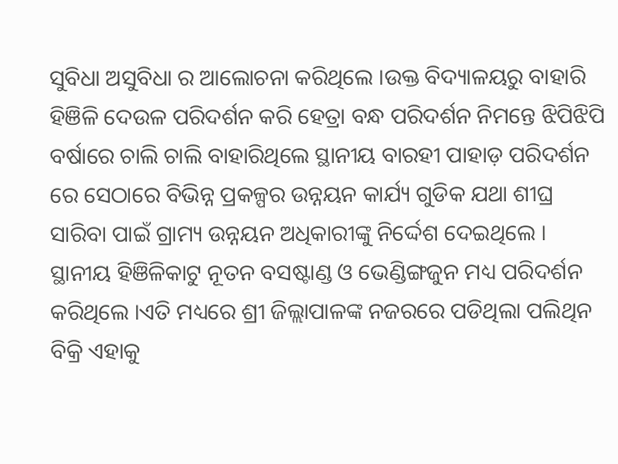ସୁବିଧା ଅସୁବିଧା ର ଆଲୋଚନା କରିଥିଲେ ।ଉକ୍ତ ବିଦ୍ୟାଳୟରୁ ବାହାରି ହିଞିଳି ଦେଉଳ ପରିଦର୍ଶନ କରି ହେତ୍ରା ବନ୍ଧ ପରିଦର୍ଶନ ନିମନ୍ତେ ଝିପିଝିପି ବର୍ଷାରେ ଚାଲି ଚାଲି ବାହାରିଥିଲେ ସ୍ଥାନୀୟ ବାରହୀ ପାହାଡ଼ ପରିଦର୍ଶନ ରେ ସେଠାରେ ବିଭିନ୍ନ ପ୍ରକଳ୍ପର ଉନ୍ନୟନ କାର୍ଯ୍ୟ ଗୁଡିକ ଯଥା ଶୀଘ୍ର ସାରିବା ପାଇଁ ଗ୍ରାମ୍ୟ ଉନ୍ନୟନ ଅଧିକାରୀଙ୍କୁ ନିର୍ଦ୍ଦେଶ ଦେଇଥିଲେ । ସ୍ଥାନୀୟ ହିଞିଳିକାଟୁ ନୂତନ ବସଷ୍ଟାଣ୍ଡ ଓ ଭେଣ୍ଡିଙ୍ଗଜୁନ ମଧ୍ୟ ପରିଦର୍ଶନ କରିଥିଲେ ।ଏତି ମଧ୍ୟରେ ଶ୍ରୀ ଜିଲ୍ଲାପାଳଙ୍କ ନଜରରେ ପଡିଥିଲା ପଲିଥିନ ବିକ୍ରି ଏହାକୁ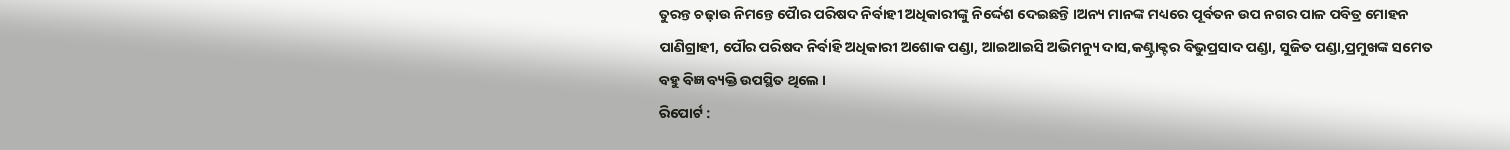ତୁରନ୍ତ ଚଢ଼ାଉ ନିମନ୍ତେ ପୋୖର ପରିଷଦ ନିର୍ବାହୀ ଅଧିକାରୀଙ୍କୁ ନିର୍ଦ୍ଦେଶ ଦେଇଛନ୍ତି ।ଅନ୍ୟ ମାନଙ୍କ ମଧ୍ୟରେ ପୂର୍ବତନ ଉପ ନଗର ପାଳ ପବିତ୍ର ମୋହନ ପାଣିଗ୍ରାହୀ, ପୌର ପରିଷଦ ନିର୍ବାହି ଅଧିକାରୀ ଅଶୋକ ପଣ୍ଡା, ଆଇଆଇସି ଅଭିମନ୍ୟୁ ଦାସ,କଣ୍ଟ୍ରାକ୍ଟର ବିଭୁପ୍ରସାଦ ପଣ୍ଡା, ସୁଜିତ ପଣ୍ଡା,ପ୍ରମୁଖଙ୍କ ସମେତ ବହୁ ବିଜ୍ଞ ବ୍ୟକ୍ତି ଉପସ୍ଥିତ ଥିଲେ ।
ରିପୋର୍ଟ :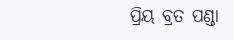ପ୍ରିୟ ବ୍ରତ ପଣ୍ଡା